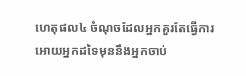ហេតុផល៤ ចំណុចដែលអ្នកគួរតែធ្វើការអោយអ្នកដទៃមុននឹងអ្នកចាប់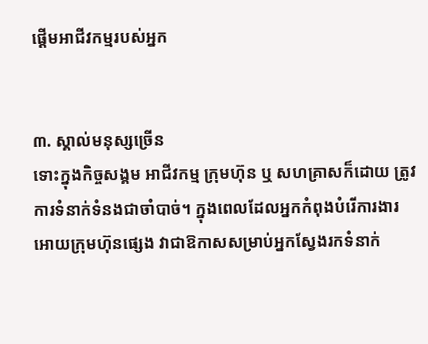ផ្ដើមអាជីវកម្មរបស់អ្នក


៣. ស្គាល់មនុស្សច្រើន
ទោះក្នុងកិច្ចសង្គម អាជីវកម្ម ក្រុមហ៊ុន ឬ សហគ្រាសក៏ដោយ ត្រូវការទំនាក់ទំនងជាចាំបាច់។ ក្នុងពេលដែលអ្នកកំពុងបំរើការងារអោយក្រុមហ៊ុនផ្សេង វាជាឱកាសសម្រាប់អ្នកស្វែងរកទំនាក់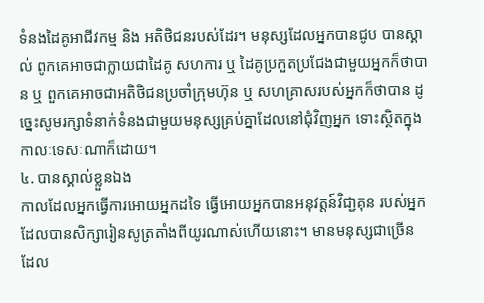ទំនងដៃគូអាជីវកម្ម និង អតិថិជនរបស់ដែរ។ មនុស្សដែលអ្នកបានជូប បានស្គាល់ ពូកគេអាចជាក្លាយជាដៃគូ សហការ ឬ ដៃគូប្រកួតប្រជែងជាមួយអ្នកក៏ថាបាន ឬ ពួកគេអាចជាអតិថិជនប្រចាំក្រុមហ៊ុន ឬ សហគ្រាសរបស់អ្នកក៏ថាបាន ដូច្នេះសូមរក្សាទំនាក់ទំនងជាមួយមនុស្សគ្រប់គ្នាដែលនៅជុំវិញអ្នក ទោះស្ថិតក្នុងកាលៈទេសៈណាក៏ដោយ។
៤. បានស្គាល់ខ្លួនឯង
កាលដែលអ្នកធ្វើការអោយអ្នកដទៃ ធ្វើអោយអ្នកបានអនុវត្តន៍វិជា្ជគុន របស់អ្នកដែលបានសិក្សារៀនសូត្រតាំងពីយូរណាស់ហើយនោះ។ មានមនុស្សជាច្រើន ដែល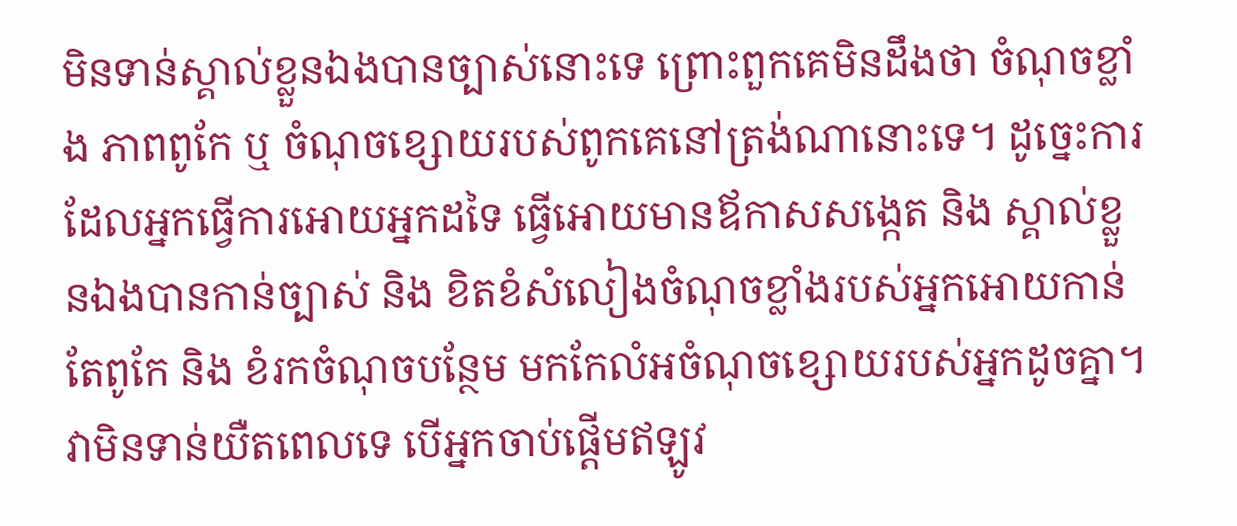មិនទាន់ស្គាល់ខ្លួនឯងបានច្បាស់នោះទេ ព្រោះពួកគេមិនដឹងថា ចំណុចខ្លាំង ភាពពូកែ ឬ ចំណុចខ្សោយរបស់ពូកគេនៅត្រង់ណានោះទេ។ ដូច្នេះការដែលអ្នកធ្វើការអោយអ្នកដទៃ ធ្វើអោយមានឪកាសសង្កេត និង ស្គាល់ខ្លួនឯងបានកាន់ច្បាស់ និង ខិតខំសំលៀងចំណុចខ្លាំងរបស់អ្នកអោយកាន់តែពូកែ និង ខំរកចំណុចបន្ថែម មកកែលំអចំណុចខ្សោយរបស់អ្នកដូចគ្នា។
វាមិនទាន់យឺតពេលទេ បើអ្នកចាប់ផ្ដើមឥឡូវ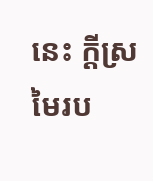នេះ ក្ដីស្រមៃរប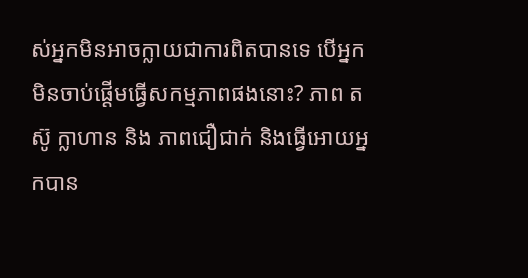ស់អ្នកមិនអាចក្លាយជាការពិតបានទេ បើអ្នកមិនចាប់ផ្ដើមធ្វើសកម្មភាពផងនោះ? ភាព តស៊ូ ក្លាហាន និង ភាពជឿជាក់ និងធ្វើអោយអ្នកបាន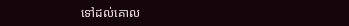ទៅដល់គោល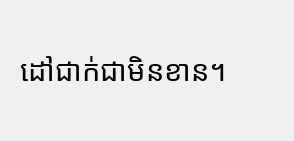ដៅជាក់ជាមិនខាន។